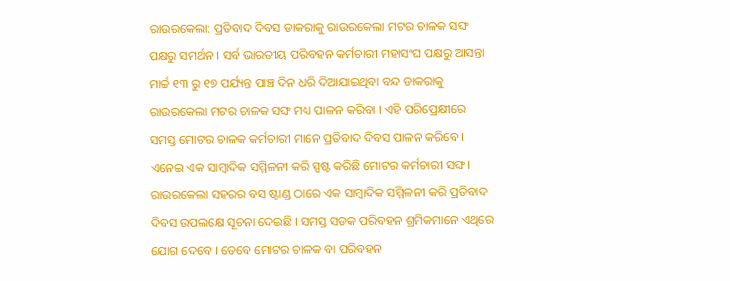ରାଉରକେଲା: ପ୍ରତିବାଦ ଦିବସ ଡାକରାକୁ ରାଉରକେଲା ମଟର ଚାଳକ ସଙ୍ଘ ପକ୍ଷରୁ ସମର୍ଥନ । ସର୍ବ ଭାରତୀୟ ପରିବହନ କର୍ମଚାରୀ ମହାସଂଘ ପକ୍ଷରୁ ଆସନ୍ତା ମାର୍ଚ୍ଚ ୧୩ ରୁ ୧୭ ପର୍ଯ୍ୟନ୍ତ ପାଞ୍ଚ ଦିନ ଧରି ଦିଆଯାଇଥିବା ବନ୍ଦ ଡାକରାକୁ ରାଉରକେଲା ମଟର ଚାଳକ ସଙ୍ଘ ମଧ୍ୟ ପାଳନ କରିବା । ଏହି ପରିପ୍ରେକ୍ଷୀରେ ସମସ୍ତ ମୋଟର ଚାଳକ କର୍ମଚାରୀ ମାନେ ପ୍ରତିବାଦ ଦିବସ ପାଳନ କରିବେ । ଏନେଇ ଏକ ସାମ୍ବାଦିକ ସମ୍ମିଳନୀ କରି ସ୍ପଷ୍ଟ କରିଛି ମୋଟର କର୍ମଚାରୀ ସଙ୍ଘ।
ରାଉରକେଲା ସହରର ବସ ଷ୍ଟାଣ୍ଡ ଠାରେ ଏକ ସାମ୍ବାଦିକ ସମ୍ମିଳନୀ କରି ପ୍ରତିବାଦ ଦିବସ ଉପଲକ୍ଷେ ସୂଚନା ଦେଇଛି । ସମସ୍ତ ସଡକ ପରିବହନ ଶ୍ରମିକମାନେ ଏଥିରେ ଯୋଗ ଦେବେ । ତେବେ ମୋଟର ଚାଳକ ବା ପରିବହନ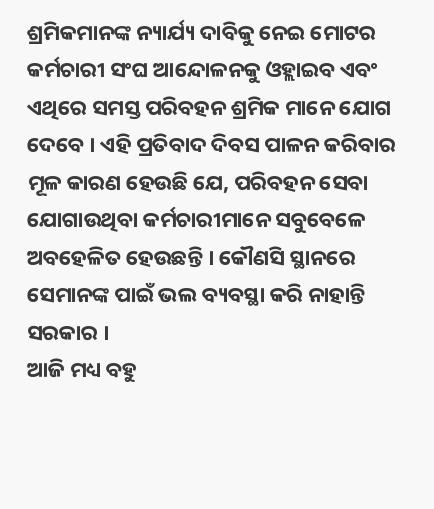ଶ୍ରମିକମାନଙ୍କ ନ୍ୟାର୍ଯ୍ୟ ଦାବିକୁ ନେଇ ମୋଟର କର୍ମଚାରୀ ସଂଘ ଆନ୍ଦୋଳନକୁ ଓହ୍ଲାଇବ ଏବଂ ଏଥିରେ ସମସ୍ତ ପରିବହନ ଶ୍ରମିକ ମାନେ ଯୋଗ ଦେବେ । ଏହି ପ୍ରତିବାଦ ଦିବସ ପାଳନ କରିବାର ମୂଳ କାରଣ ହେଉଛି ଯେ, ପରିବହନ ସେବା ଯୋଗାଉଥିବା କର୍ମଚାରୀମାନେ ସବୁବେଳେ ଅବହେଳିତ ହେଉଛନ୍ତି । କୌଣସି ସ୍ଥାନରେ ସେମାନଙ୍କ ପାଇଁ ଭଲ ବ୍ୟବସ୍ଥା କରି ନାହାନ୍ତି ସରକାର ।
ଆଜି ମଧ୍ୟ ବହୁ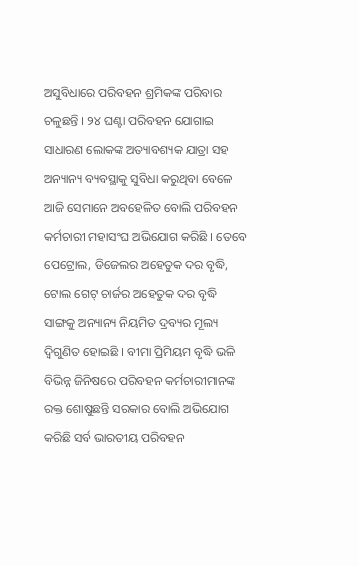ଅସୁବିଧାରେ ପରିବହନ ଶ୍ରମିକଙ୍କ ପରିବାର ଚଳୁଛନ୍ତି । ୨୪ ଘଣ୍ଟା ପରିବହନ ଯୋଗାଇ ସାଧାରଣ ଲୋକଙ୍କ ଅତ୍ୟାବଶ୍ୟକ ଯାତ୍ରା ସହ ଅନ୍ୟାନ୍ୟ ବ୍ୟବସ୍ଥାକୁ ସୁବିଧା କରୁଥିବା ବେଳେ ଆଜି ସେମାନେ ଅବହେଳିତ ବୋଲି ପରିବହନ କର୍ମଚାରୀ ମହାସଂଘ ଅଭିଯୋଗ କରିଛି । ତେବେ ପେଟ୍ରୋଲ, ଡିଜେଲର ଅହେତୁକ ଦର ବୃଦ୍ଧି, ଟୋଲ ଗେଟ୍ ଚାର୍ଜର ଅହେତୁକ ଦର ବୃଦ୍ଧି ସାଙ୍ଗକୁ ଅନ୍ୟାନ୍ୟ ନିୟମିତ ଦ୍ରବ୍ୟର ମୂଲ୍ୟ ଦ୍ବିଗୁଣିତ ହୋଇଛି । ବୀମା ପ୍ରିମିୟମ ବୃଦ୍ଧି ଭଳି ବିଭିନ୍ନ ଜିନିଷରେ ପରିବହନ କର୍ମଚାରୀମାନଙ୍କ ରକ୍ତ ଶୋଷୁଛନ୍ତି ସରକାର ବୋଲି ଅଭିଯୋଗ କରିଛି ସର୍ବ ଭାରତୀୟ ପରିବହନ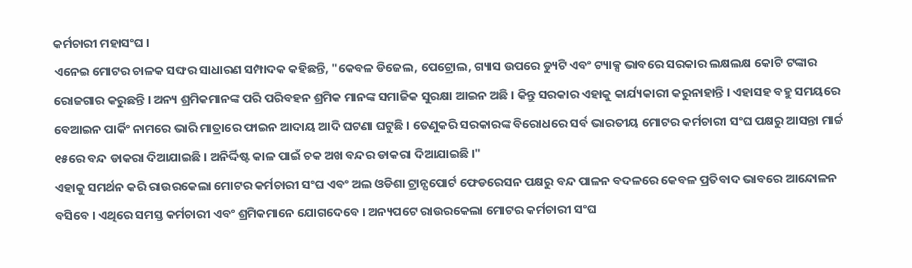କର୍ମଚାରୀ ମହାସଂଘ ।
ଏନେଇ ମୋଟର ଚାଳକ ସଙ୍ଘର ସାଧାରଣ ସମ୍ପାଦକ କହିଛନ୍ତି, "କେବଳ ଡିଜେଲ, ପେଟ୍ରୋଲ, ଗ୍ୟାସ ଉପରେ ଡ୍ୟୁଟି ଏବଂ ଟ୍ୟାକ୍ସ ଭାବରେ ସରକାର ଲକ୍ଷଲକ୍ଷ କୋଟି ଟଙ୍କାର ରୋଜଗାର କରୁଛନ୍ତି । ଅନ୍ୟ ଶ୍ରମିକମାନଙ୍କ ପରି ପରିବହନ ଶ୍ରମିକ ମାନଙ୍କ ସମାଜିକ ସୁରକ୍ଷା ଆଇନ ଅଛି । କିନ୍ତୁ ସରକାର ଏହାକୁ କାର୍ଯ୍ୟକାରୀ କରୁନାହାନ୍ତି । ଏହାସହ ବହୁ ସମୟରେ ବେଆଇନ ପାର୍କିଂ ନାମରେ ଭାରି ମାତ୍ରାରେ ଫାଇନ ଆଦାୟ ଆଦି ଘଟଣା ଘଟୁଛି । ତେଣୁକରି ସରକାରଙ୍କ ବିରୋଧରେ ସର୍ବ ଭାରତୀୟ ମୋଟର କର୍ମଚାରୀ ସଂଘ ପକ୍ଷରୁ ଆସନ୍ତା ମାର୍ଚ୍ଚ ୧୫ରେ ବନ୍ଦ ଡାକରା ଦିଆଯାଇଛି । ଅନିର୍ଦ୍ଦିଷ୍ଟ କାଳ ପାଇଁ ଚକ ଅଖ ବନ୍ଦର ଡାକରା ଦିଆଯାଇଛି ।"
ଏହାକୁ ସମର୍ଥନ କରି ରାଉରକେଲା ମୋଟର କର୍ମଚାରୀ ସଂଘ ଏବଂ ଅଲ ଓଡିଶା ଟ୍ରାନ୍ସପୋର୍ଟ ଫେଡରେସନ ପକ୍ଷରୁ ବନ୍ଦ ପାଳନ ବଦଳରେ କେବଳ ପ୍ରତିବାଦ ଭାବରେ ଆନ୍ଦୋଳନ ବସିବେ । ଏଥିରେ ସମସ୍ତ କର୍ମଚାରୀ ଏବଂ ଶ୍ରମିକମାନେ ଯୋଗଦେବେ । ଅନ୍ୟପଟେ ରାଉରକେଲା ମୋଟର କର୍ମଚାରୀ ସଂଘ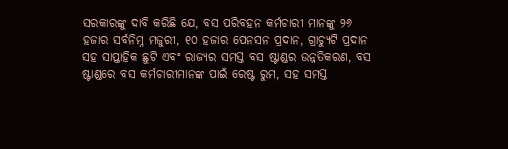ସରକାରଙ୍କୁ ଦାବି କରିଛି ଯେ, ବସ ପରିବହନ କର୍ମଚାରୀ ମାନଙ୍କୁ ୨୬ ହଜାର ସର୍ବନିମ୍ନ ମଜୁରୀ, ୧୦ ହଜାର ପେନସନ ପ୍ରଦାନ, ଗ୍ରାଚ୍ୟୁଟି ପ୍ରଦାନ ସହ ସାପ୍ତାହିକ ଛୁଟି ଏବଂ ରାଜ୍ୟର ସମସ୍ତ ବସ ଷ୍ଟାଣ୍ଡର ଉନ୍ନତିକରଣ, ବସ ଷ୍ଟାଣ୍ଡରେ ବସ କର୍ମଚାରୀମାନଙ୍କ ପାଇଁ ରେଷ୍ଟ ରୁମ, ସହ ସମସ୍ତ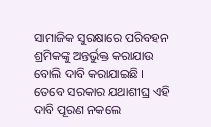ସାମାଜିକ ସୁରକ୍ଷାରେ ପରିବହନ ଶ୍ରମିକଙ୍କୁ ଅନ୍ତର୍ଭୁକ୍ତ କରାଯାଉ ବୋଲି ଦାବି କରାଯାଇଛି । ତେବେ ସରକାର ଯଥାଶୀଘ୍ର ଏହି ଦାବି ପୂରଣ ନକଲେ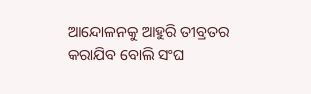ଆନ୍ଦୋଳନକୁ ଆହୁରି ତୀବ୍ରତର କରାଯିବ ବୋଲି ସଂଘ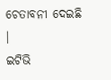ଚେତାବନୀ ଦେଇଛି ।
ଇଟିଭି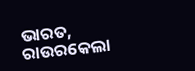ଭାରତ, ରାଉରକେଲା